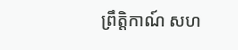ព្រឹត្តិកាណ៍ សហ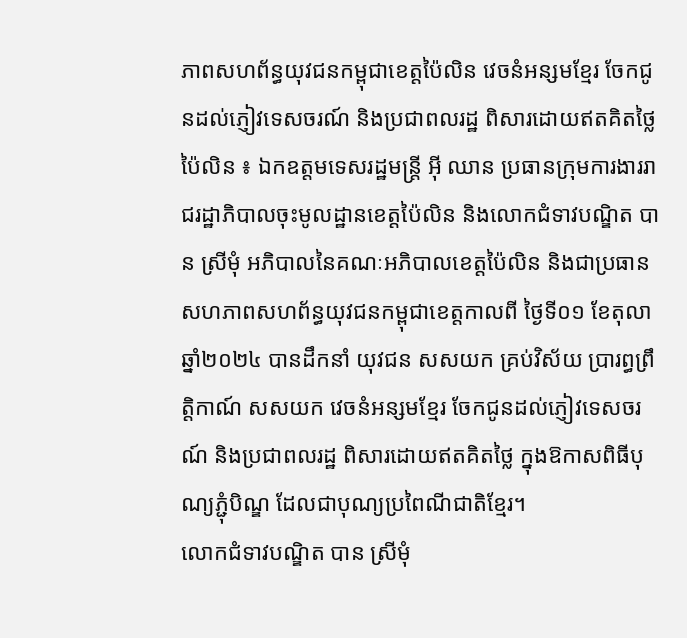ភាពសហព័ន្ធយុវជនកម្ពុជាខេត្តប៉ៃលិន វេចនំអន្សមខ្មែរ ចែកជូនដល់ភ្ញៀវទេសចរណ៍ និងប្រជាពលរដ្ឋ ពិសារដោយឥតគិតថ្លៃ
ប៉ៃលិន ៖ ឯកឧត្តមទេសរដ្ឋមន្ត្រី អ៊ី ឈាន ប្រធានក្រុមការងាររាជរដ្ឋាភិបាលចុះមូលដ្ឋានខេត្តប៉ៃលិន និងលោកជំទាវបណ្ឌិត បាន ស្រីមុំ អភិបាលនៃគណៈអភិបាលខេត្តប៉ៃលិន និងជាប្រធានសហភាពសហព័ន្ធយុវជនកម្ពុជាខេត្តកាលពី ថ្ងៃទី០១ ខែតុលា ឆ្នាំ២០២៤ បានដឹកនាំ យុវជន សសយក គ្រប់វិស័យ ប្រារព្ធព្រឹត្តិកាណ៍ សសយក វេចនំអន្សមខ្មែរ ចែកជូនដល់ភ្ញៀវទេសចរណ៍ និងប្រជាពលរដ្ឋ ពិសារដោយឥតគិតថ្លៃ ក្នុងឱកាសពិធីបុណ្យភ្ជុំបិណ្ឌ ដែលជាបុណ្យប្រពៃណីជាតិខ្មែរ។
លោកជំទាវបណ្ឌិត បាន ស្រីមុំ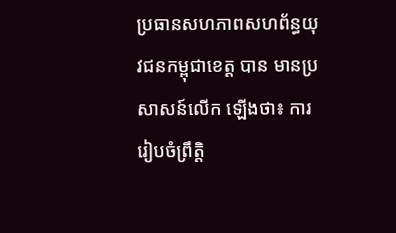ប្រធានសហភាពសហព័ន្ធយុវជនកម្ពុជាខេត្ត បាន មានប្រសាសន៍លើក ឡើងថា៖ ការរៀបចំព្រឹត្តិ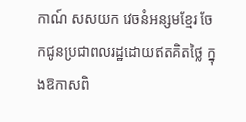កាណ៍ សសយក វេចនំអន្សមខ្មែរ ចែកជូនប្រជាពលរដ្ឋដោយឥតគិតថ្លៃ ក្នុងឱកាសពិ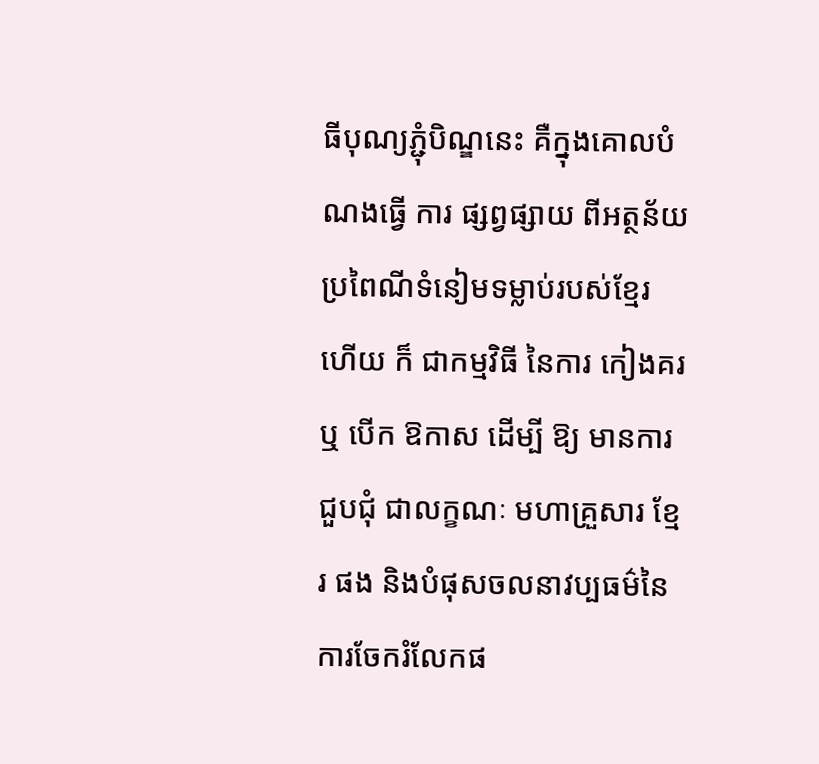ធីបុណ្យភ្ជុំបិណ្ឌនេះ គឺក្នុងគោលបំណងធ្វើ ការ ផ្សព្វផ្សាយ ពីអត្ថន័យប្រពៃណីទំនៀមទម្លាប់របស់ខ្មែរ ហើយ ក៏ ជាកម្មវិធី នៃការ កៀងគរ ឬ បើក ឱកាស ដើម្បី ឱ្យ មានការជួបជុំ ជាលក្ខណៈ មហាគ្រួសារ ខ្មែរ ផង និងបំផុសចលនាវប្បធម៌នៃការចែករំលែកផ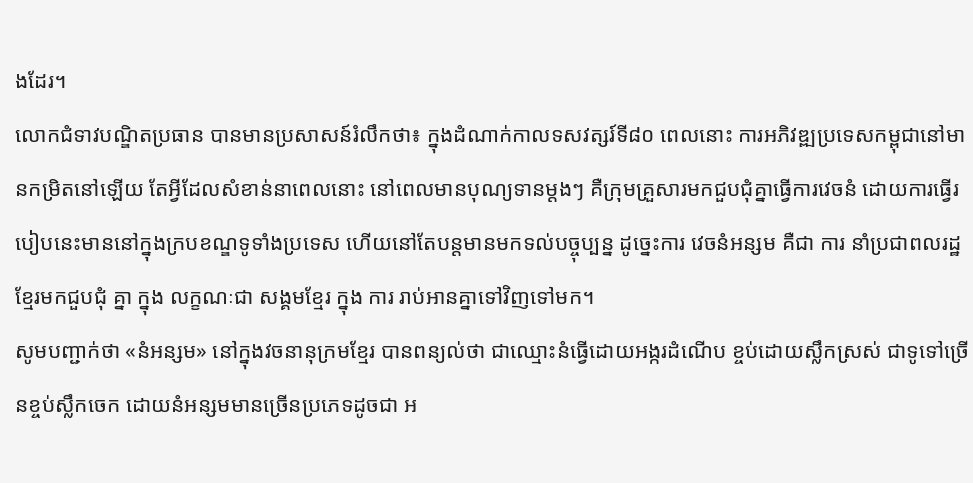ងដែរ។
លោកជំទាវបណ្ឌិតប្រធាន បានមានប្រសាសន៍រំលឹកថា៖ ក្នុងដំណាក់កាលទសវត្សរ៍ទី៨០ ពេលនោះ ការអភិវឌ្ឍប្រទេសកម្ពុជានៅមានកម្រិតនៅឡើយ តែអ្វីដែលសំខាន់នាពេលនោះ នៅពេលមានបុណ្យទានម្តងៗ គឺក្រុមគ្រួសារមកជួបជុំគ្នាធ្វើការវេចនំ ដោយការធ្វើរបៀបនេះមាននៅក្នុងក្របខណ្ឌទូទាំងប្រទេស ហើយនៅតែបន្តមានមកទល់បច្ចុប្បន្ន ដូច្នេះការ វេចនំអន្សម គឺជា ការ នាំប្រជាពលរដ្ឋខ្មែរមកជួបជុំ គ្នា ក្នុង លក្ខណៈជា សង្គមខ្មែរ ក្នុង ការ រាប់អានគ្នាទៅវិញទៅមក។
សូមបញ្ជាក់ថា «នំអន្សម» នៅក្នុងវចនានុក្រមខ្មែរ បានពន្យល់ថា ជាឈ្មោះនំធ្វើដោយអង្ករដំណើប ខ្ចប់ដោយស្លឹកស្រស់ ជាទូទៅច្រើនខ្ចប់ស្លឹកចេក ដោយនំអន្សមមានច្រើនប្រភេទដូចជា អ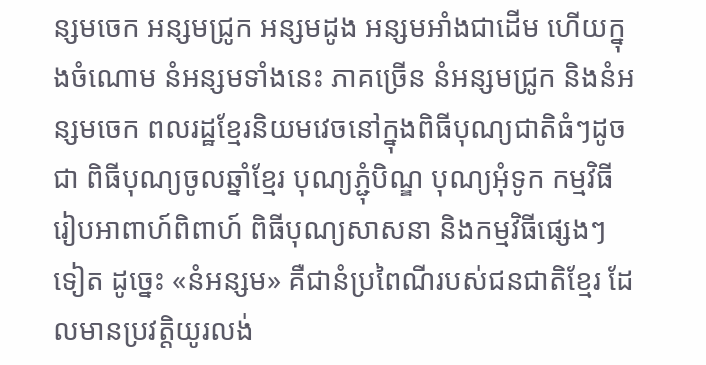ន្សមចេក អន្សមជ្រូក អន្សមដូង អន្សមអាំងជាដើម ហើយក្នុងចំណោម នំអន្សមទាំងនេះ ភាគច្រើន នំអន្សមជ្រូក និងនំអន្សមចេក ពលរដ្ឋខ្មែរនិយមវេចនៅក្នុងពិធីបុណ្យជាតិធំៗដូចជា ពិធីបុណ្យចូលឆ្នាំខ្មែរ បុណ្យភ្ជុំបិណ្ឌ បុណ្យអុំទូក កម្មវិធីរៀបអាពាហ៍ពិពាហ៍ ពិធីបុណ្យសាសនា និងកម្មវិធីផ្សេងៗទៀត ដូច្នេះ «នំអន្សម» គឺជានំប្រពៃណីរបស់ជនជាតិខ្មែរ ដែលមានប្រវត្តិយូរលង់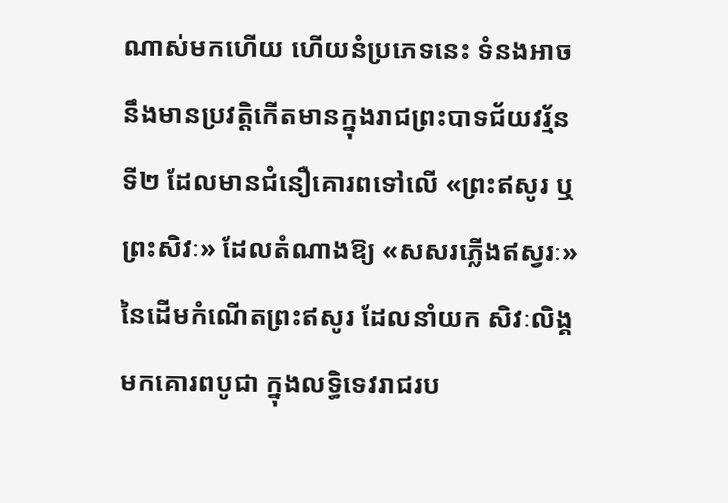ណាស់មកហើយ ហើយនំប្រភេទនេះ ទំនងអាចនឹងមានប្រវត្តិកើតមានក្នុងរាជព្រះបាទជ័យវរ្ម័នទី២ ដែលមានជំនឿគោរពទៅលើ «ព្រះឥសូរ ឬ ព្រះសិវៈ» ដែលតំណាងឱ្យ «សសរភ្លើងឥស្វរៈ» នៃដើមកំណើតព្រះឥសូរ ដែលនាំយក សិវៈលិង្គមកគោរពបូជា ក្នុងលទ្ធិទេវរាជរប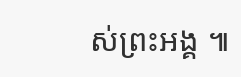ស់ព្រះអង្គ ៕